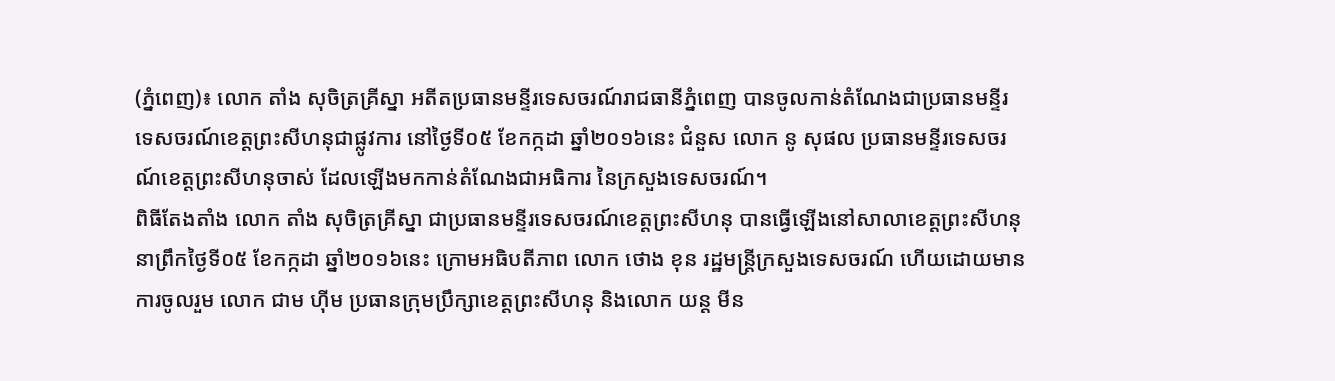(ភ្នំពេញ)៖ លោក តាំង សុចិត្រគ្រីស្នា អតីតប្រធានមន្ទីរទេសចរណ៍រាជធានីភ្នំពេញ បានចូលកាន់តំណែងជាប្រធានមន្ទីរទេសចរណ៍ខេត្តព្រះសីហនុជាផ្លូវការ នៅថ្ងៃទី០៥ ខែកក្កដា ឆ្នាំ២០១៦នេះ ជំនួស លោក នូ សុផល ប្រធានមន្ទីរទេសចរណ៍ខេត្តព្រះសីហនុចាស់ ដែលឡើងមកកាន់តំណែងជាអធិការ នៃក្រសួងទេសចរណ៍។
ពិធីតែងតាំង លោក តាំង សុចិត្រគ្រីស្នា ជាប្រធានមន្ទីរទេសចរណ៍ខេត្តព្រះសីហនុ បានធ្វើឡើងនៅសាលាខេត្តព្រះសីហនុ នាព្រឹកថ្ងៃទី០៥ ខែកក្កដា ឆ្នាំ២០១៦នេះ ក្រោមអធិបតីភាព លោក ថោង ខុន រដ្ឋមន្រ្តីក្រសួងទេសចរណ៍ ហើយដោយមានការចូលរួម លោក ជាម ហ៊ីម ប្រធានក្រុមប្រឹក្សាខេត្តព្រះសីហនុ និងលោក យន្ត មីន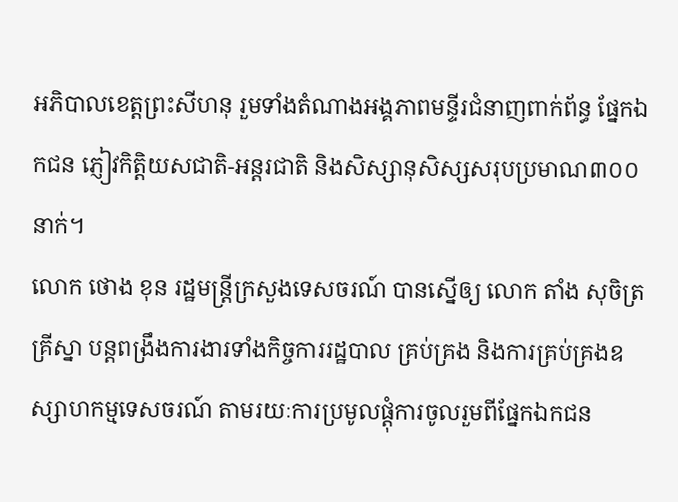អភិបាលខេត្តព្រះសីហនុ រួមទាំងតំណាងអង្គភាពមន្ទីរជំនាញពាក់ព័ន្ធ ផ្នែកឯកជន ភ្ញៀវកិត្តិយសជាតិ-អន្តរជាតិ និងសិស្សានុសិស្សសរុបប្រមាណ៣០០នាក់។
លោក ថោង ខុន រដ្ឋមន្រ្តីក្រសួងទេសចរណ៍ បានស្នើឲ្យ លោក តាំង សុចិត្រគ្រីស្នា បន្តពង្រឹងការងារទាំងកិច្ចការរដ្ឋបាល គ្រប់គ្រង និងការគ្រប់គ្រងឧស្សាហកម្មទេសចរណ៍ តាមរយៈការប្រមូលផ្តុំការចូលរួមពីផ្នែកឯកជន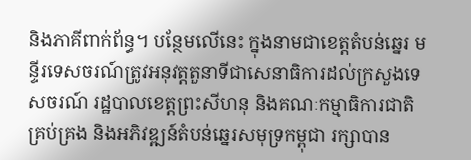និងភាគីពាក់ព័ន្ធ។ បន្ថែមលើនេះ ក្នុងនាមជាខេត្តតំបន់ឆ្នេរ មន្ទីរទេសចរណ៍ត្រូវអនុវត្តតួនាទីជាសេនាធិការដល់ក្រសួងទេសចរណ៍ រដ្ឋបាលខេត្តព្រះសីហនុ និងគណៈកម្មាធិការជាតិគ្រប់គ្រង និងអភិវឌ្ឍន៍តំបន់ឆ្នេរសមុទ្រកម្ពុជា រក្សាបាន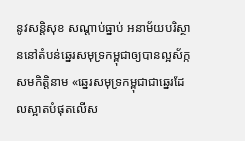នូវសន្តិសុខ សណ្តាប់ធ្នាប់ អនាម័យបរិស្ថាននៅតំបន់ឆ្នេរសមុទ្រកម្ពុជាឲ្យបានល្អស័ក្កសមកិត្តិនាម «ឆ្នេរសមុទ្រកម្ពុជាជាឆ្នេរដែលស្អាតបំផុតលើស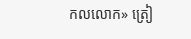កលលោក» ត្រៀ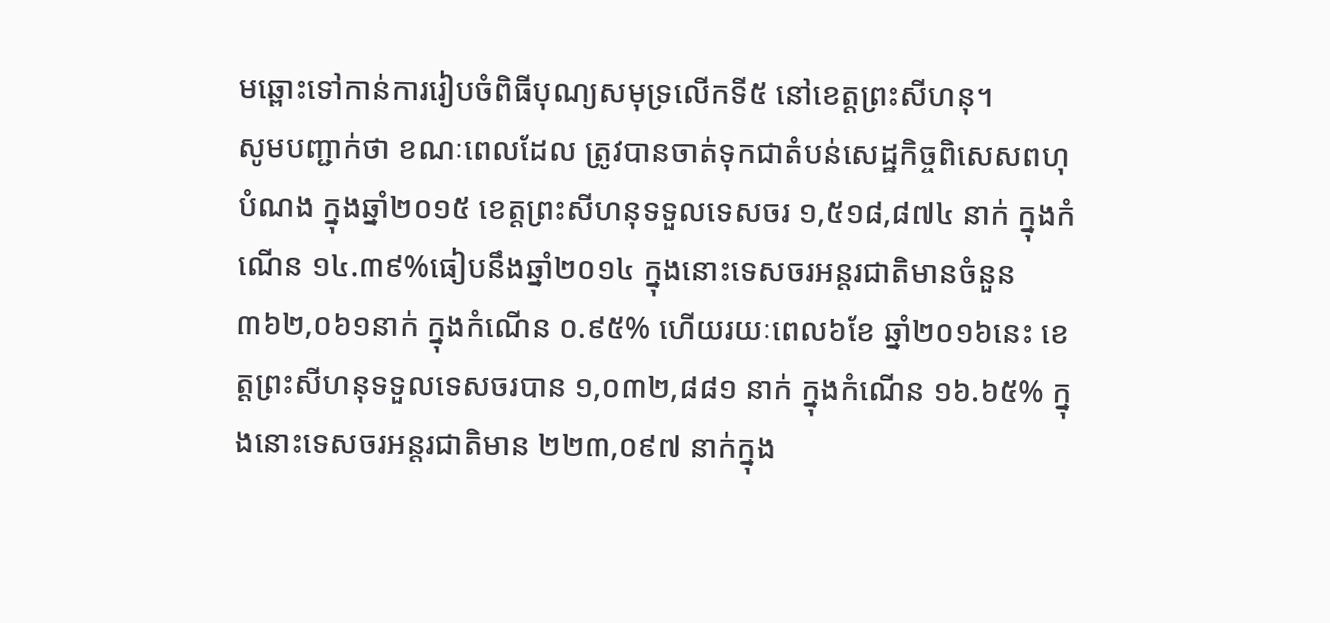មឆ្ពោះទៅកាន់ការរៀបចំពិធីបុណ្យសមុទ្រលើកទី៥ នៅខេត្តព្រះសីហនុ។
សូមបញ្ជាក់ថា ខណៈពេលដែល ត្រូវបានចាត់ទុកជាតំបន់សេដ្ឋកិច្ចពិសេសពហុបំណង ក្នុងឆ្នាំ២០១៥ ខេត្តព្រះសីហនុទទួលទេសចរ ១,៥១៨,៨៧៤ នាក់ ក្នុងកំណើន ១៤.៣៩%ធៀបនឹងឆ្នាំ២០១៤ ក្នុងនោះទេសចរអន្តរជាតិមានចំនួន ៣៦២,០៦១នាក់ ក្នុងកំណើន ០.៩៥% ហើយរយៈពេល៦ខែ ឆ្នាំ២០១៦នេះ ខេត្តព្រះសីហនុទទួលទេសចរបាន ១,០៣២,៨៨១ នាក់ ក្នុងកំណើន ១៦.៦៥% ក្នុងនោះទេសចរអន្តរជាតិមាន ២២៣,០៩៧ នាក់ក្នុង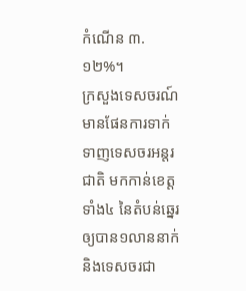កំណើន ៣.១២%។
ក្រសួងទេសចរណ៍មានផែនការទាក់ទាញទេសចរអន្តរជាតិ មកកាន់ខេត្តទាំង៤ នៃតំបន់ឆ្នេរឲ្យបាន១លាននាក់ និងទេសចរជា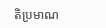តិប្រមាណ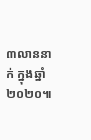៣លាននាក់ ក្នុងឆ្នាំ២០២០៕